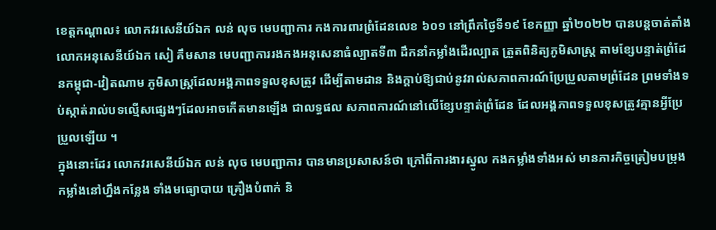ខេត្តកណ្តាល៖ លោកវរសេនីយ៍ឯក លន់ លុច មេបញ្ជាការ កងការពារព្រំដែនលេខ ៦០១ នៅព្រឹកថ្ងៃទី១៩ ខែកញ្ញា ឆ្នាំ២០២២ បានបន្តចាត់តាំងលោកអនុសេនីយ៍ឯក សៀ គឹមសាន មេបញ្ជាការរងកងអនុសេនាធំល្បាតទី៣ ដឹកនាំកម្លាំងដើរល្បាត ត្រួតពិនិត្យភូមិសាស្រ្ត តាមខ្សែបន្ទាត់ព្រំដែនកម្ពុជា-វៀតណាម ភូមិសាស្រ្តដែលអង្គភាពទទួលខុសត្រូវ ដើម្បីតាមដាន និងក្តាប់ឱ្យជាប់នូវរាល់សភាពការណ៍ប្រែប្រួលតាមព្រំដែន ព្រមទាំងទប់ស្កាត់រាល់បទល្មើសផ្សេងៗដែលអាចកើតមានឡើង ជាលទ្ធផល សភាពការណ៍នៅលើខ្សែបន្ទាត់ព្រំដែន ដែលអង្គភាពទទួលខុសត្រូវគ្មានអ្វីប្រែប្រួលឡើយ ។
ក្នុងនោះដែរ លោកវរសេនីយ៍ឯក លន់ លុច មេបញ្ជាការ បានមានប្រសាសន៍ថា ក្រៅពីការងារស្នូល កងកម្លាំងទាំងអស់ មានភារកិច្ចត្រៀមបម្រុងកម្លាំងនៅហ្នឹងកន្លែង ទាំងមធ្យោបាយ គ្រឿងបំពាក់ និ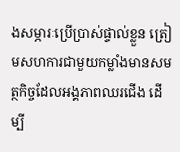ងសម្ភារៈប្រើប្រាស់ផ្ទាល់ខ្លួន ត្រៀមសហការជាមួយកម្លាំងមានសមត្ថកិច្ចដែលអង្គភាពឈរជើង ដើម្បី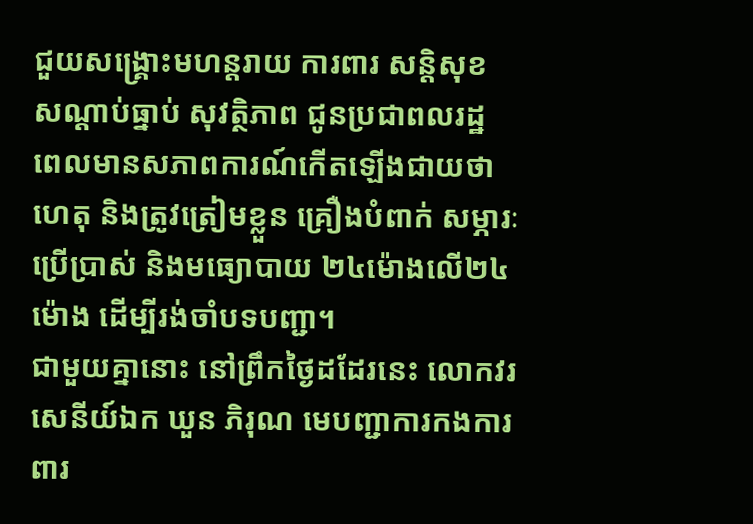ជួយសង្គ្រោះមហន្តរាយ ការពារ សន្តិសុខ សណ្ដាប់ធ្នាប់ សុវត្ថិភាព ជូនប្រជាពលរដ្ឋ ពេលមានសភាពការណ៍កើតឡើងជាយថាហេតុ និងត្រូវត្រៀមខ្លួន គ្រឿងបំពាក់ សម្ភារៈប្រើប្រាស់ និងមធ្យោបាយ ២៤ម៉ោងលើ២៤ម៉ោង ដើម្បីរង់ចាំបទបញ្ជា។
ជាមួយគ្នានោះ នៅព្រឹកថ្ងៃដដែរនេះ លោកវរសេនីយ៍ឯក ឃួន ភិរុណ មេបញ្ជាការកងការពារ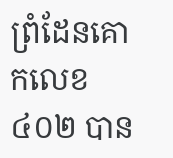ព្រំដែនគោកលេខ ៤០២ បាន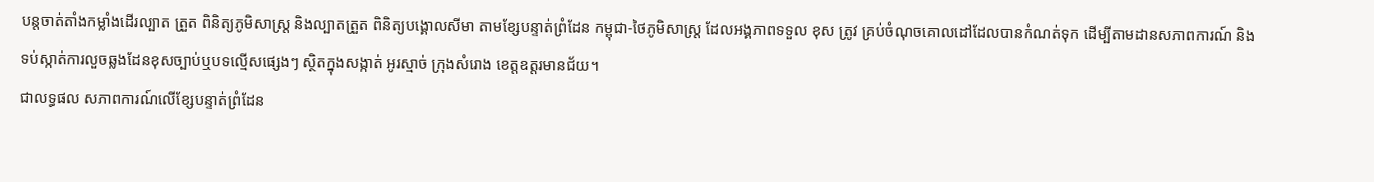បន្តចាត់តាំងកម្លាំងដើរល្បាត ត្រួត ពិនិត្យភូមិសាស្ត្រ និងល្បាតត្រួត ពិនិត្យបង្គោលសីមា តាមខ្សែបន្ទាត់ព្រំដែន កម្ពុជា-ថៃភូមិសាស្ត្រ ដែលអង្គភាពទទួល ខុស ត្រូវ គ្រប់ចំណុចគោលដៅដែលបានកំណត់ទុក ដើម្បីតាមដានសភាពការណ៍ និង ទប់ស្កាត់ការលួចឆ្លងដែនខុសច្បាប់ឬបទល្មើសផ្សេងៗ ស្ថិតក្នុងសង្កាត់ អូរស្មាច់ ក្រុងសំរោង ខេត្តឧត្តរមានជ័យ។
ជាលទ្ធផល សភាពការណ៍លើខ្សែបន្ទាត់ព្រំដែន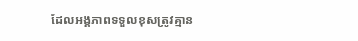ដែលអង្គភាពទទួលខុសត្រូវគ្មាន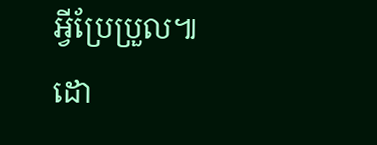អ្វីប្រែប្រួល៕
ដោ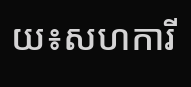យ៖សហការី